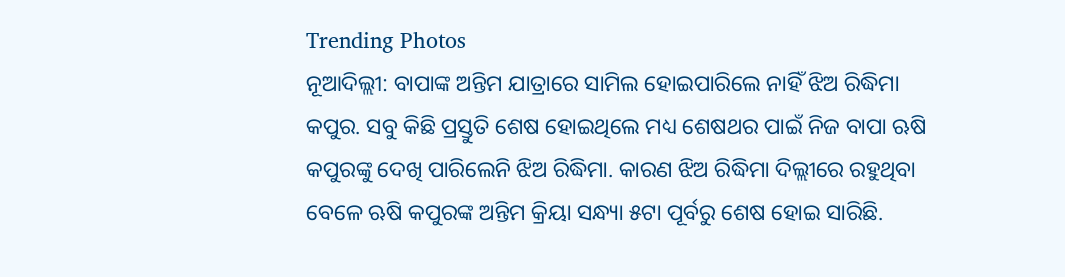Trending Photos
ନୂଆଦିଲ୍ଲୀ: ବାପାଙ୍କ ଅନ୍ତିମ ଯାତ୍ରାରେ ସାମିଲ ହୋଇପାରିଲେ ନାହିଁ ଝିଅ ରିଦ୍ଧିମା କପୁର. ସବୁ କିଛି ପ୍ରସ୍ତୁତି ଶେଷ ହୋଇଥିଲେ ମଧ୍ୟ ଶେଷଥର ପାଇଁ ନିଜ ବାପା ଋଷି କପୁରଙ୍କୁ ଦେଖି ପାରିଲେନି ଝିଅ ରିଦ୍ଧିମା. କାରଣ ଝିଅ ରିଦ୍ଧିମା ଦିଲ୍ଲୀରେ ରହୁଥିବା ବେଳେ ଋଷି କପୁରଙ୍କ ଅନ୍ତିମ କ୍ରିୟା ସନ୍ଧ୍ୟା ୫ଟା ପୂର୍ବରୁ ଶେଷ ହୋଇ ସାରିଛି.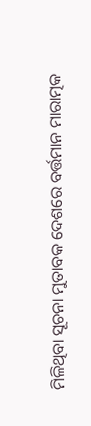ମିଳିଥିବା ସୂଚନା ମୁତାବକ ଦେଶରେ ବର୍ତ୍ତମାନ ମାରାତ୍ମକ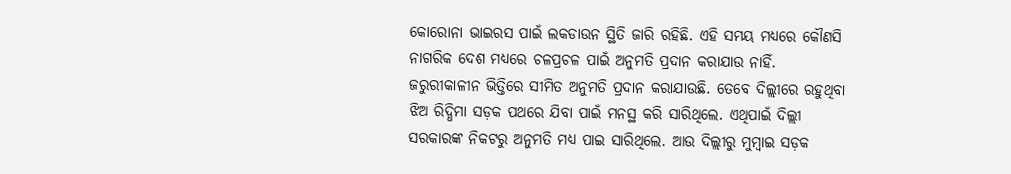କୋରୋନା ଭାଇରସ ପାଇଁ ଲକଡାଉନ ସ୍ଥିତି ଜାରି ରହିଛି. ଏହି ସମୟ ମଧ୍ୟରେ କୌଣସି ନାଗରିକ ଦେଶ ମଧ୍ୟରେ ଚଳପ୍ରଚଳ ପାଇଁ ଅନୁମତି ପ୍ରଦାନ କରାଯାଉ ନାହିଁ. ଜରୁରୀକାଳୀନ ଭିତ୍ତିରେ ସୀମିତ ଅନୁମତି ପ୍ରଦାନ କରାଯାଉଛି. ତେବେ ଦିଲ୍ଲୀରେ ରହୁଥିବା ଝିଅ ରିଦ୍ଧିମା ସଡ଼କ ପଥରେ ଯିବା ପାଇଁ ମନସ୍ଥ କରି ସାରିଥିଲେ. ଏଥିପାଇଁ ଦିଲ୍ଲୀ ସରକାରଙ୍କ ନିକଟରୁ ଅନୁମତି ମଧ୍ୟ ପାଇ ସାରିଥିଲେ. ଆଉ ଦିଲ୍ଲୀରୁ ମୁମ୍ବାଇ ସଡ଼କ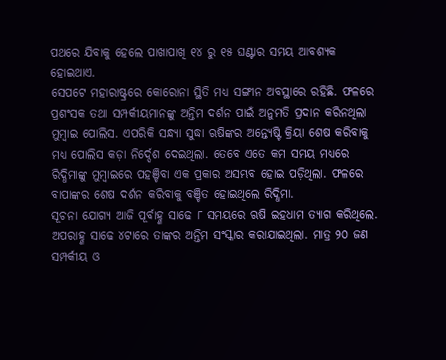ପଥରେ ଯିବାକୁ ହେଲେ ପାଖାପାଖି ୧୪ ରୁ ୧୫ ଘଣ୍ଟାର ସମୟ ଆବଶ୍ୟକ ହୋଇଥାଏ.
ସେପଟେ ମହାରାଷ୍ଟ୍ରରେ କୋରୋନା ସ୍ଥିତି ମଧ୍ୟ ସଙ୍ଗୀନ ଅବସ୍ଥାରେ ରହିଛି. ଫଳରେ ପ୍ରଶଂସକ ତଥା ସମ୍ପର୍କୀୟମାନଙ୍କୁ ଅନ୍ତିମ ଦର୍ଶନ ପାଇଁ ଅନୁମତି ପ୍ରଦାନ କରିନଥିଲା ମୁମ୍ବାଇ ପୋଲିସ. ଏପରିକି ସନ୍ଧ୍ୟା ସୁଦ୍ଧା ଋଷିଙ୍କର ଅନ୍ତ୍ୟେଷ୍ଟି କ୍ରିୟା ଶେଷ କରିବାକୁ ମଧ୍ୟ ପୋଲିସ କଡ଼ା ନିର୍ଦ୍ଦେଶ ଦେଇଥିଲା. ତେବେ ଏତେ କମ ସମୟ ମଧ୍ୟରେ ରିଦ୍ଧିମାଙ୍କୁ ମୁମ୍ବାଇରେ ପହଞ୍ଚିବା ଏକ ପ୍ରକାର ଅସମ୍ଭବ ହୋଇ ପଡ଼ିଥିଲା. ଫଳରେ ବାପାଙ୍କର ଶେଷ ଦର୍ଶନ କରିବାକୁ ବଞ୍ଚିତ ହୋଇଥିଲେ ରିଦ୍ଧିମା.
ସୂଚନା ଯୋଗ୍ୟ ଆଜି ପୂର୍ବାହ୍ଣ ସାଢେ ୮ ସମୟରେ ଋଷି ଇହଧାମ ତ୍ୟାଗ କରିଥିଲେ. ଅପରାହ୍ଣ ସାଢେ ୪ଟାରେ ତାଙ୍କର ଅନ୍ତିମ ସଂସ୍କାର କରାଯାଇଥିଲା. ମାତ୍ର ୨୦ ଜଣ ସମ୍ପର୍କୀୟ ଓ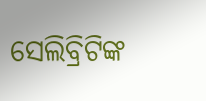ସେଲିବ୍ରିଟିଙ୍କ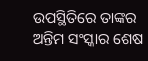ଉପସ୍ଥିତିରେ ତାଙ୍କର ଅନ୍ତିମ ସଂସ୍କାର ଶେଷ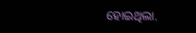ହୋଇଥିଲା.